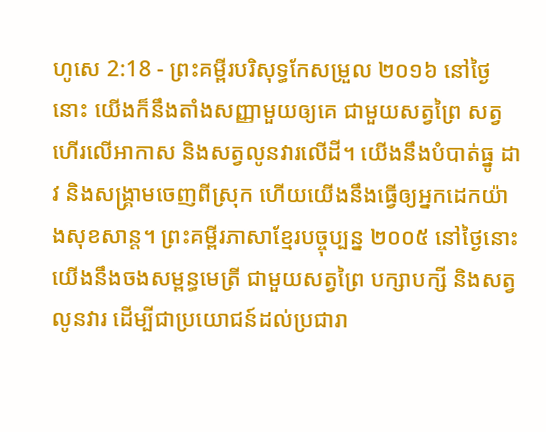ហូសេ 2:18 - ព្រះគម្ពីរបរិសុទ្ធកែសម្រួល ២០១៦ នៅថ្ងៃនោះ យើងក៏នឹងតាំងសញ្ញាមួយឲ្យគេ ជាមួយសត្វព្រៃ សត្វហើរលើអាកាស និងសត្វលូនវារលើដី។ យើងនឹងបំបាត់ធ្នូ ដាវ និងសង្គ្រាមចេញពីស្រុក ហើយយើងនឹងធ្វើឲ្យអ្នកដេកយ៉ាងសុខសាន្ត។ ព្រះគម្ពីរភាសាខ្មែរបច្ចុប្បន្ន ២០០៥ នៅថ្ងៃនោះ យើងនឹងចងសម្ពន្ធមេត្រី ជាមួយសត្វព្រៃ បក្សាបក្សី និងសត្វលូនវារ ដើម្បីជាប្រយោជន៍ដល់ប្រជារា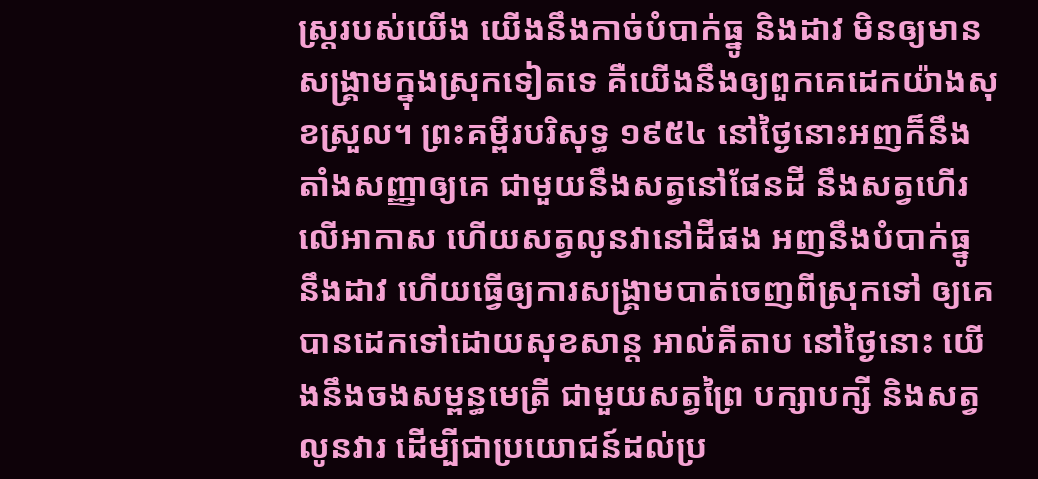ស្ត្ររបស់យើង យើងនឹងកាច់បំបាក់ធ្នូ និងដាវ មិនឲ្យមានសង្គ្រាមក្នុងស្រុកទៀតទេ គឺយើងនឹងឲ្យពួកគេដេកយ៉ាងសុខស្រួល។ ព្រះគម្ពីរបរិសុទ្ធ ១៩៥៤ នៅថ្ងៃនោះអញក៏នឹងតាំងសញ្ញាឲ្យគេ ជាមួយនឹងសត្វនៅផែនដី នឹងសត្វហើរលើអាកាស ហើយសត្វលូនវានៅដីផង អញនឹងបំបាក់ធ្នូ នឹងដាវ ហើយធ្វើឲ្យការសង្គ្រាមបាត់ចេញពីស្រុកទៅ ឲ្យគេបានដេកទៅដោយសុខសាន្ត អាល់គីតាប នៅថ្ងៃនោះ យើងនឹងចងសម្ពន្ធមេត្រី ជាមួយសត្វព្រៃ បក្សាបក្សី និងសត្វលូនវារ ដើម្បីជាប្រយោជន៍ដល់ប្រ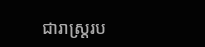ជារាស្ត្ររប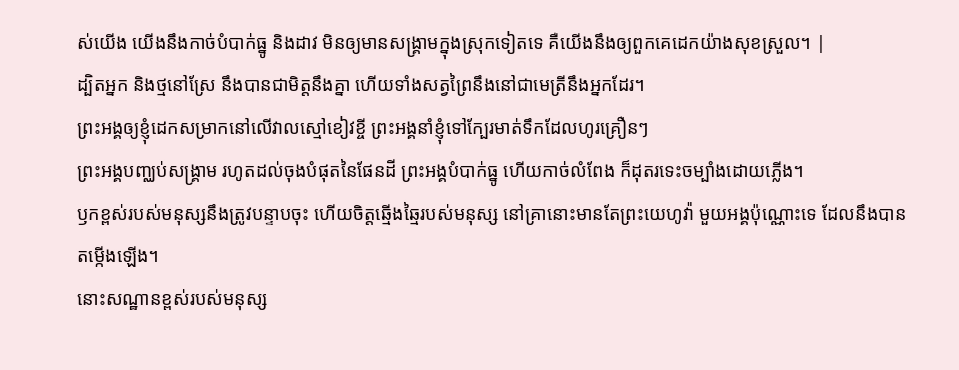ស់យើង យើងនឹងកាច់បំបាក់ធ្នូ និងដាវ មិនឲ្យមានសង្គ្រាមក្នុងស្រុកទៀតទេ គឺយើងនឹងឲ្យពួកគេដេកយ៉ាងសុខស្រួល។ |
ដ្បិតអ្នក និងថ្មនៅស្រែ នឹងបានជាមិត្តនឹងគ្នា ហើយទាំងសត្វព្រៃនឹងនៅជាមេត្រីនឹងអ្នកដែរ។
ព្រះអង្គឲ្យខ្ញុំដេកសម្រាកនៅលើវាលស្មៅខៀវខ្ចី ព្រះអង្គនាំខ្ញុំទៅក្បែរមាត់ទឹកដែលហូរគ្រឿនៗ
ព្រះអង្គបញ្ឈប់សង្គ្រាម រហូតដល់ចុងបំផុតនៃផែនដី ព្រះអង្គបំបាក់ធ្នូ ហើយកាច់លំពែង ក៏ដុតរទេះចម្បាំងដោយភ្លើង។
ឫកខ្ពស់របស់មនុស្សនឹងត្រូវបន្ទាបចុះ ហើយចិត្តឆ្មើងឆ្មៃរបស់មនុស្ស នៅគ្រានោះមានតែព្រះយេហូវ៉ា មួយអង្គប៉ុណ្ណោះទេ ដែលនឹងបានតម្កើងឡើង។
នោះសណ្ឋានខ្ពស់របស់មនុស្ស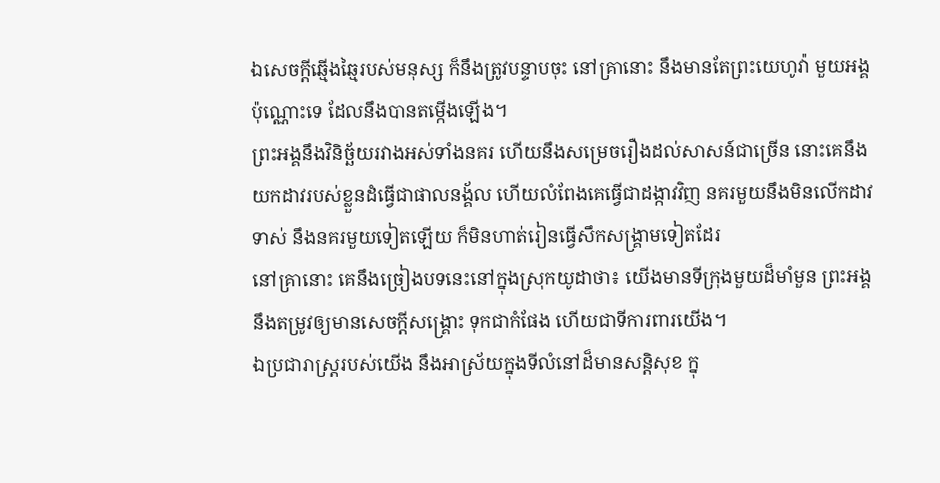ឯសេចក្ដីឆ្មើងឆ្មៃរបស់មនុស្ស ក៏នឹងត្រូវបន្ទាបចុះ នៅគ្រានោះ នឹងមានតែព្រះយេហូវ៉ា មួយអង្គប៉ុណ្ណោះទេ ដែលនឹងបានតម្កើងឡើង។
ព្រះអង្គនឹងវិនិច្ឆ័យរវាងអស់ទាំងនគរ ហើយនឹងសម្រេចរឿងដល់សាសន៍ជាច្រើន នោះគេនឹងយកដាវរបស់ខ្លួនដំធ្វើជាផាលនង្គ័ល ហើយលំពែងគេធ្វើជាដង្កាវវិញ នគរមួយនឹងមិនលើកដាវទាស់ នឹងនគរមួយទៀតឡើយ ក៏មិនហាត់រៀនធ្វើសឹកសង្គ្រាមទៀតដែរ
នៅគ្រានោះ គេនឹងច្រៀងបទនេះនៅក្នុងស្រុកយូដាថា៖ យើងមានទីក្រុងមួយដ៏មាំមួន ព្រះអង្គនឹងតម្រូវឲ្យមានសេចក្ដីសង្គ្រោះ ទុកជាកំផែង ហើយជាទីការពារយើង។
ឯប្រជារាស្ត្ររបស់យើង នឹងអាស្រ័យក្នុងទីលំនៅដ៏មានសន្តិសុខ ក្នុ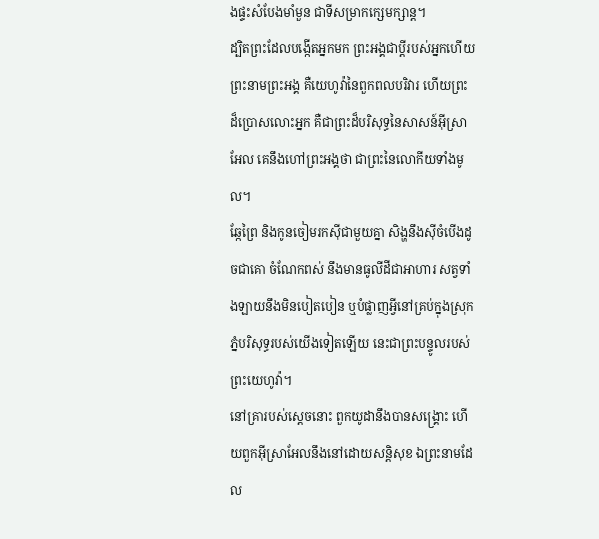ងផ្ទះសំបែងមាំមួន ជាទីសម្រាកក្សេមក្សាន្ត។
ដ្បិតព្រះដែលបង្កើតអ្នកមក ព្រះអង្គជាប្តីរបស់អ្នកហើយ ព្រះនាមព្រះអង្គ គឺយេហូវ៉ានៃពួកពលបរិវារ ហើយព្រះដ៏ប្រោសលោះអ្នក គឺជាព្រះដ៏បរិសុទ្ធនៃសាសន៍អ៊ីស្រាអែល គេនឹងហៅព្រះអង្គថា ជាព្រះនៃលោកីយទាំងមូល។
ឆ្កែព្រៃ និងកូនចៀមរកស៊ីជាមួយគ្នា សិង្ហនឹងស៊ីចំបើងដូចជាគោ ចំណែកពស់ នឹងមានធូលីដីជាអាហារ សត្វទាំងឡាយនឹងមិនបៀតបៀន ឬបំផ្លាញអ្វីនៅគ្រប់ក្នុងស្រុកភ្នំបរិសុទ្ធរបស់យើងទៀតឡើយ នេះជាព្រះបន្ទូលរបស់ព្រះយេហូវ៉ា។
នៅគ្រារបស់ស្ដេចនោះ ពួកយូដានឹងបានសង្គ្រោះ ហើយពួកអ៊ីស្រាអែលនឹងនៅដោយសន្តិសុខ ឯព្រះនាមដែល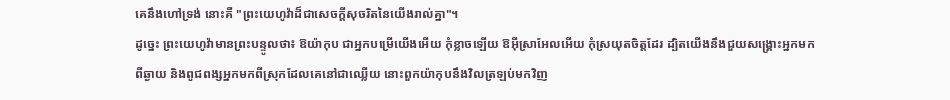គេនឹងហៅទ្រង់ នោះគឺ "ព្រះយេហូវ៉ាដ៏ជាសេចក្ដីសុចរិតនៃយើងរាល់គ្នា"។
ដូច្នេះ ព្រះយេហូវ៉ាមានព្រះបន្ទូលថា៖ ឱយ៉ាកុប ជាអ្នកបម្រើយើងអើយ កុំខ្លាចឡើយ ឱអ៊ីស្រាអែលអើយ កុំស្រយុតចិត្តដែរ ដ្បិតយើងនឹងជួយសង្គ្រោះអ្នកមកពីឆ្ងាយ និងពូជពង្សអ្នកមកពីស្រុកដែលគេនៅជាឈ្លើយ នោះពួកយ៉ាកុបនឹងវិលត្រឡប់មកវិញ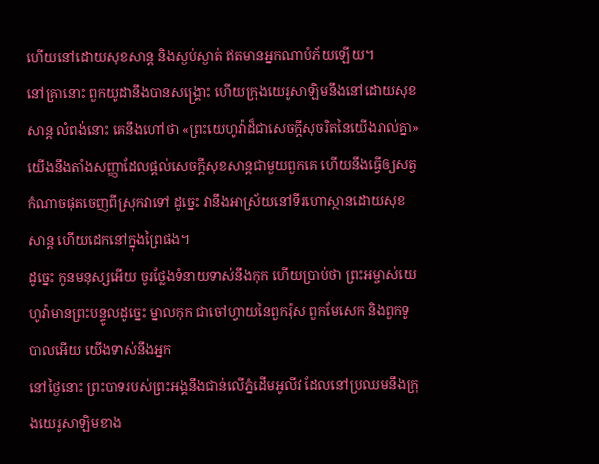ហើយនៅដោយសុខសាន្ត និងស្ងប់ស្ងាត់ ឥតមានអ្នកណាបំភ័យឡើយ។
នៅគ្រានោះ ពួកយូដានឹងបានសង្គ្រោះ ហើយក្រុងយេរូសាឡិមនឹងនៅដោយសុខសាន្ត លំពង់នោះ គេនឹងហៅថា «ព្រះយេហូវ៉ាដ៏ជាសេចក្ដីសុចរិតនៃយើងរាល់គ្នា»
យើងនឹងតាំងសញ្ញាដែលផ្ដល់សេចក្ដីសុខសាន្តជាមួយពួកគេ ហើយនឹងធ្វើឲ្យសត្វកំណាចផុតចេញពីស្រុកវាទៅ ដូច្នេះ វានឹងអាស្រ័យនៅទីរហោស្ថានដោយសុខសាន្ត ហើយដេកនៅក្នុងព្រៃផង។
ដូច្នេះ កូនមនុស្សអើយ ចូរថ្លែងទំនាយទាស់នឹងកុក ហើយប្រាប់ថា ព្រះអម្ចាស់យេហូវ៉ាមានព្រះបន្ទូលដូច្នេះ ម្នាលកុក ជាចៅហ្វាយនៃពួករ៉ុស ពួកមែសេក និងពួកទូបាលអើយ យើងទាស់នឹងអ្នក
នៅថ្ងៃនោះ ព្រះបាទរបស់ព្រះអង្គនឹងជាន់លើភ្នំដើមអូលីវ ដែលនៅប្រឈមនឹងក្រុងយេរូសាឡិមខាង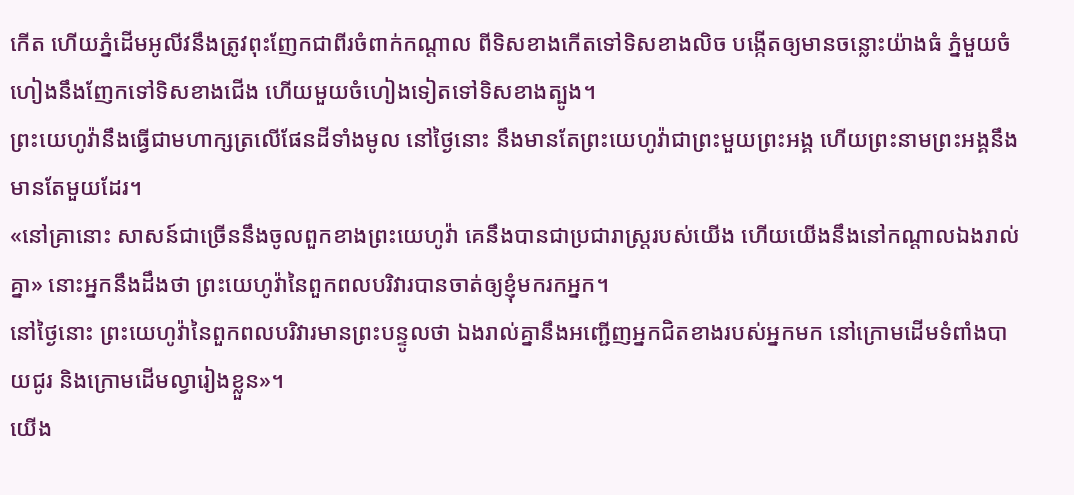កើត ហើយភ្នំដើមអូលីវនឹងត្រូវពុះញែកជាពីរចំពាក់កណ្ដាល ពីទិសខាងកើតទៅទិសខាងលិច បង្កើតឲ្យមានចន្លោះយ៉ាងធំ ភ្នំមួយចំហៀងនឹងញែកទៅទិសខាងជើង ហើយមួយចំហៀងទៀតទៅទិសខាងត្បូង។
ព្រះយេហូវ៉ានឹងធ្វើជាមហាក្សត្រលើផែនដីទាំងមូល នៅថ្ងៃនោះ នឹងមានតែព្រះយេហូវ៉ាជាព្រះមួយព្រះអង្គ ហើយព្រះនាមព្រះអង្គនឹងមានតែមួយដែរ។
«នៅគ្រានោះ សាសន៍ជាច្រើននឹងចូលពួកខាងព្រះយេហូវ៉ា គេនឹងបានជាប្រជារាស្ត្ររបស់យើង ហើយយើងនឹងនៅកណ្ដាលឯងរាល់គ្នា» នោះអ្នកនឹងដឹងថា ព្រះយេហូវ៉ានៃពួកពលបរិវារបានចាត់ឲ្យខ្ញុំមករកអ្នក។
នៅថ្ងៃនោះ ព្រះយេហូវ៉ានៃពួកពលបរិវារមានព្រះបន្ទូលថា ឯងរាល់គ្នានឹងអញ្ជើញអ្នកជិតខាងរបស់អ្នកមក នៅក្រោមដើមទំពាំងបាយជូរ និងក្រោមដើមល្វារៀងខ្លួន»។
យើង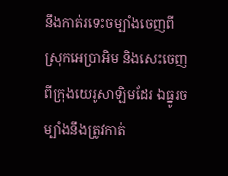នឹងកាត់រទេះចម្បាំងចេញពីស្រុកអេប្រាអិម និងសេះចេញពីក្រុងយេរូសាឡិមដែរ ឯធ្នូរចម្បាំងនឹងត្រូវកាត់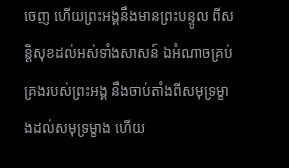ចេញ ហើយព្រះអង្គនឹងមានព្រះបន្ទូល ពីសន្តិសុខដល់អស់ទាំងសាសន៍ ឯអំណាចគ្រប់គ្រងរបស់ព្រះអង្គ នឹងចាប់តាំងពីសមុទ្រម្ខាងដល់សមុទ្រម្ខាង ហើយ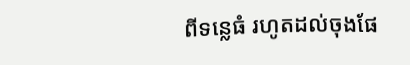ពីទន្លេធំ រហូតដល់ចុងផែ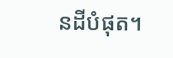នដីបំផុត។